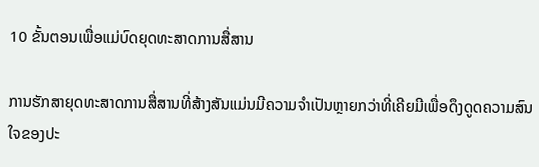10 ຂັ້ນຕອນເພື່ອແມ່ບົດຍຸດທະສາດການສື່ສານ

ການຮັກສາຍຸດທະສາດການສື່ສານທີ່ສ້າງສັນແມ່ນມີຄວາມຈໍາເປັນຫຼາຍກວ່າທີ່ເຄີຍມີເພື່ອດຶງດູດຄວາມສົນໃຈຂອງປະ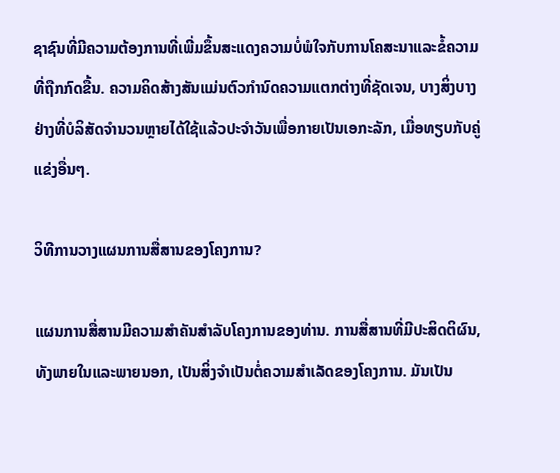ຊາຊົນທີ່ມີຄວາມຕ້ອງການທີ່ເພີ່ມຂຶ້ນສະແດງຄວາມບໍ່ພໍໃຈກັບການໂຄສະນາແລະຂໍ້ຄວາມທີ່ຖືກກົດຂື້ນ. ຄວາມຄິດສ້າງສັນແມ່ນຕົວກໍານົດຄວາມແຕກຕ່າງທີ່ຊັດເຈນ, ບາງສິ່ງບາງຢ່າງທີ່ບໍລິສັດຈໍານວນຫຼາຍໄດ້ໃຊ້ແລ້ວປະຈໍາວັນເພື່ອກາຍເປັນເອກະລັກ, ເມື່ອທຽບກັບຄູ່ແຂ່ງອື່ນໆ.

ວິທີການວາງແຜນການສື່ສານຂອງໂຄງການ?

ແຜນການສື່ສານມີຄວາມສໍາຄັນສໍາລັບໂຄງການຂອງທ່ານ. ການສື່ສານທີ່ມີປະສິດຕິຜົນ, ທັງພາຍໃນແລະພາຍນອກ, ເປັນສິ່ງຈໍາເປັນຕໍ່ຄວາມສໍາເລັດຂອງໂຄງການ. ມັນເປັນ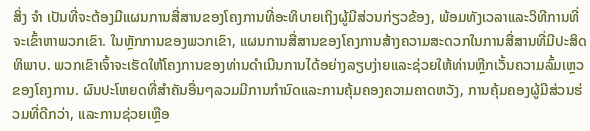ສິ່ງ ຈຳ ເປັນທີ່ຈະຕ້ອງມີແຜນການສື່ສານຂອງໂຄງການທີ່ອະທິບາຍເຖິງຜູ້ມີສ່ວນກ່ຽວຂ້ອງ, ພ້ອມທັງເວລາແລະວິທີການທີ່ຈະເຂົ້າຫາພວກເຂົາ. ໃນຫຼັກການຂອງພວກເຂົາ, ແຜນການສື່ສານຂອງໂຄງການສ້າງຄວາມສະດວກໃນການສື່ສານທີ່ມີປະສິດທິພາບ. ພວກເຂົາເຈົ້າຈະເຮັດໃຫ້ໂຄງການຂອງທ່ານດໍາເນີນການໄດ້ອຍ່າງລຽບງ່າຍແລະຊ່ວຍໃຫ້ທ່ານຫຼີກເວັ້ນຄວາມລົ້ມເຫຼວຂອງໂຄງການ. ຜົນປະໂຫຍດທີ່ສໍາຄັນອື່ນໆລວມມີການກໍານົດແລະການຄຸ້ມຄອງຄວາມຄາດຫວັງ, ການຄຸ້ມຄອງຜູ້ມີສ່ວນຮ່ວມທີ່ດີກວ່າ, ແລະການຊ່ວຍເຫຼືອ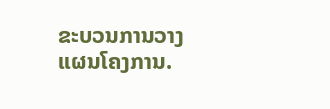ຂະບວນການວາງແຜນໂຄງການ.